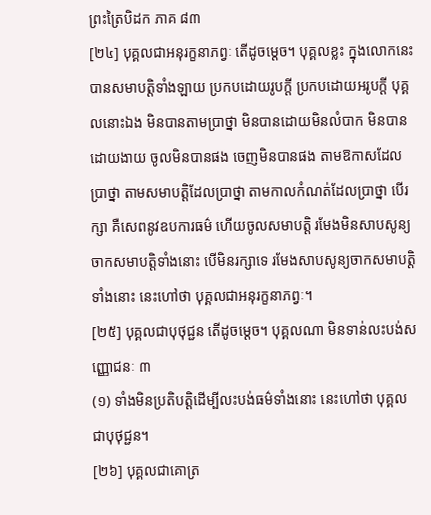ព្រះត្រៃបិដក ភាគ ៨៣
[២៤] បុគ្គលជាអនុរក្ខនាភព្វៈ តើដូចម្តេច។ បុគ្គលខ្លះ ក្នុងលោកនេះ បានសមាបត្តិទាំងឡាយ ប្រកបដោយរូបក្តី ប្រកបដោយអរូបក្តី បុគ្គលនោះឯង មិនបានតាមប្រាថ្នា មិនបានដោយមិនលំបាក មិនបានដោយងាយ ចូលមិនបានផង ចេញមិនបានផង តាមឱកាសដែលប្រាថ្នា តាមសមាបត្តិដែលប្រាថ្នា តាមកាលកំណត់ដែលប្រាថ្នា បើរក្សា គឺសេពនូវឧបការធម៌ ហើយចូលសមាបត្តិ រមែងមិនសាបសូន្យចាកសមាបត្តិទាំងនោះ បើមិនរក្សាទេ រមែងសាបសូន្យចាកសមាបតិ្តទាំងនោះ នេះហៅថា បុគ្គលជាអនុរក្ខនាភព្វៈ។
[២៥] បុគ្គលជាបុថុជ្ជន តើដូចម្តេច។ បុគ្គលណា មិនទាន់លះបង់សញ្ញោជនៈ ៣
(១) ទាំងមិនប្រតិបតិ្តដើម្បីលះបង់ធម៌ទាំងនោះ នេះហៅថា បុគ្គលជាបុថុជ្ជន។
[២៦] បុគ្គលជាគោត្រ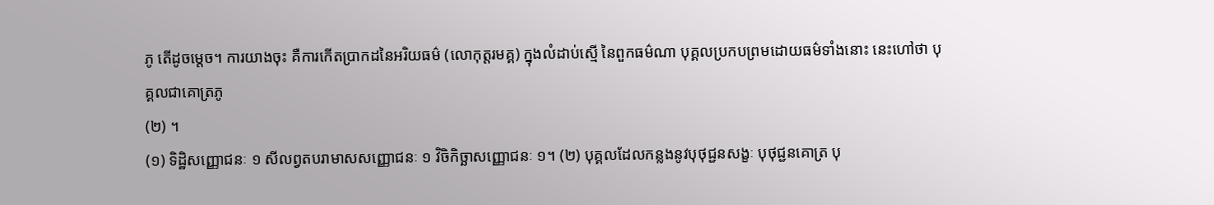ភូ តើដូចម្តេច។ ការយាងចុះ គឺការកើតប្រាកដនៃអរិយធម៌ (លោកុត្តរមគ្គ) ក្នុងលំដាប់ស្មើ នៃពួកធម៌ណា បុគ្គលប្រកបព្រមដោយធម៌ទាំងនោះ នេះហៅថា បុគ្គលជាគោត្រភូ
(២) ។
(១) ទិដ្ឋិសញ្ញោជនៈ ១ សីលព្វតបរាមាសសញ្ញោជនៈ ១ វិចិកិច្ឆាសញ្ញោជនៈ ១។ (២) បុគ្គលដែលកន្លងនូវបុថុជ្ជនសង្ខៈ បុថុជ្ជនគោត្រ បុ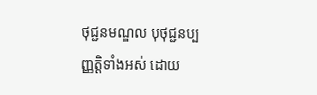ថុជ្ជនមណ្ឌល បុថុជ្ជនប្បញ្ញត្តិទាំងអស់ ដោយ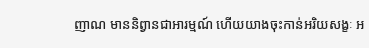ញាណ មាននិព្វានជាអារម្មណ៍ ហើយយាងចុះកាន់អរិយសង្ខៈ អ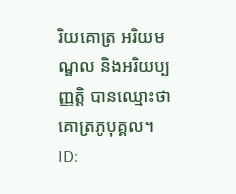រិយគោត្រ អរិយមណ្ឌល និងអរិយប្បញ្ញត្តិ បានឈ្មោះថា គោត្រភូបុគ្គល។
ID: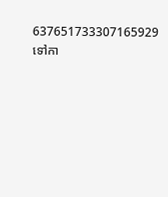637651733307165929
ទៅកា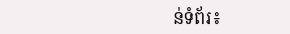ន់ទំព័រ៖